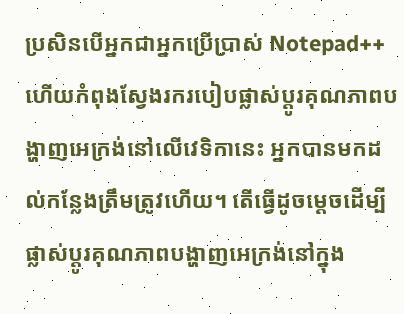ប្រសិនបើអ្នកជាអ្នកប្រើប្រាស់ Notepad++ ហើយកំពុងស្វែងរករបៀបផ្លាស់ប្តូរគុណភាពបង្ហាញអេក្រង់នៅលើវេទិកានេះ អ្នកបានមកដល់កន្លែងត្រឹមត្រូវហើយ។ តើធ្វើដូចម្តេចដើម្បីផ្លាស់ប្តូរគុណភាពបង្ហាញអេក្រង់នៅក្នុង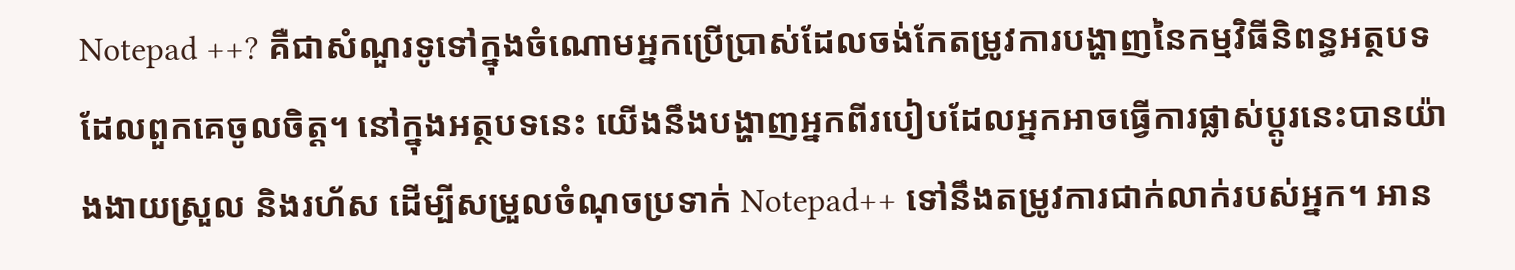Notepad ++? គឺជាសំណួរទូទៅក្នុងចំណោមអ្នកប្រើប្រាស់ដែលចង់កែតម្រូវការបង្ហាញនៃកម្មវិធីនិពន្ធអត្ថបទដែលពួកគេចូលចិត្ត។ នៅក្នុងអត្ថបទនេះ យើងនឹងបង្ហាញអ្នកពីរបៀបដែលអ្នកអាចធ្វើការផ្លាស់ប្តូរនេះបានយ៉ាងងាយស្រួល និងរហ័ស ដើម្បីសម្រួលចំណុចប្រទាក់ Notepad++ ទៅនឹងតម្រូវការជាក់លាក់របស់អ្នក។ អាន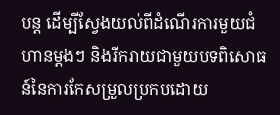បន្ត ដើម្បីស្វែងយល់ពីដំណើរការមួយជំហានម្តងៗ និងរីករាយជាមួយបទពិសោធន៍នៃការកែសម្រួលប្រកបដោយ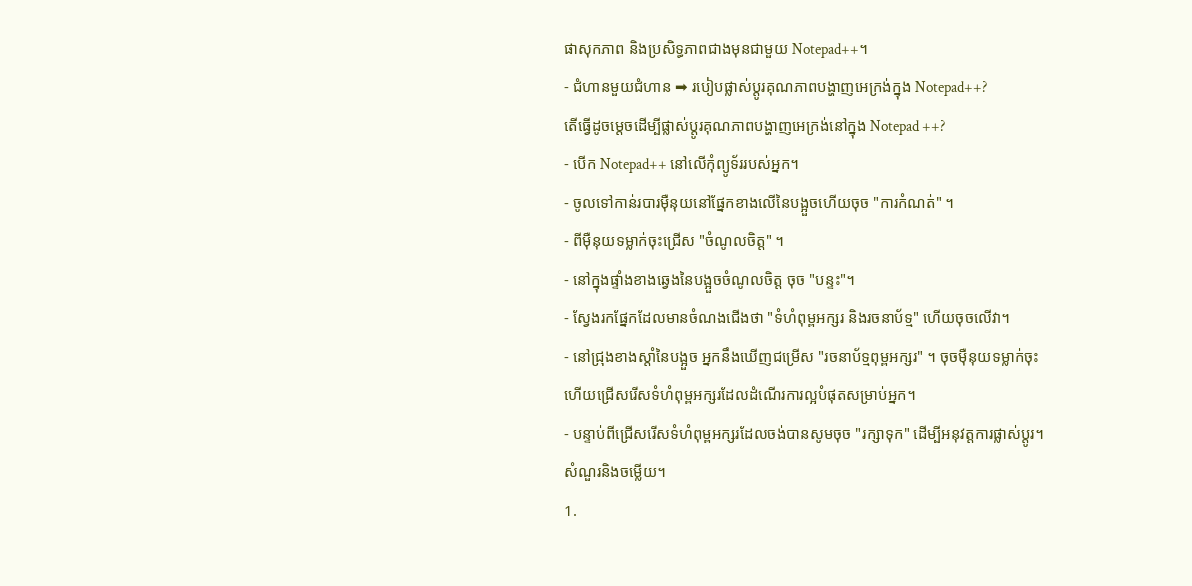ផាសុកភាព និងប្រសិទ្ធភាពជាងមុនជាមួយ Notepad++។
- ជំហានមួយជំហាន ➡ របៀបផ្លាស់ប្តូរគុណភាពបង្ហាញអេក្រង់ក្នុង Notepad++?
តើធ្វើដូចម្តេចដើម្បីផ្លាស់ប្តូរគុណភាពបង្ហាញអេក្រង់នៅក្នុង Notepad ++?
- បើក Notepad++ នៅលើកុំព្យូទ័ររបស់អ្នក។
- ចូលទៅកាន់របារម៉ឺនុយនៅផ្នែកខាងលើនៃបង្អួចហើយចុច "ការកំណត់" ។
- ពីម៉ឺនុយទម្លាក់ចុះជ្រើស "ចំណូលចិត្ត" ។
- នៅក្នុងផ្ទាំងខាងឆ្វេងនៃបង្អួចចំណូលចិត្ត ចុច "បន្ទះ"។
- ស្វែងរកផ្នែកដែលមានចំណងជើងថា "ទំហំពុម្ពអក្សរ និងរចនាប័ទ្ម" ហើយចុចលើវា។
- នៅជ្រុងខាងស្តាំនៃបង្អួច អ្នកនឹងឃើញជម្រើស "រចនាប័ទ្មពុម្ពអក្សរ" ។ ចុចម៉ឺនុយទម្លាក់ចុះ ហើយជ្រើសរើសទំហំពុម្ពអក្សរដែលដំណើរការល្អបំផុតសម្រាប់អ្នក។
- បន្ទាប់ពីជ្រើសរើសទំហំពុម្ពអក្សរដែលចង់បានសូមចុច "រក្សាទុក" ដើម្បីអនុវត្តការផ្លាស់ប្តូរ។
សំណួរនិងចម្លើយ។
1.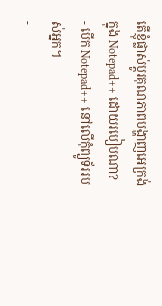តើខ្ញុំផ្លាស់ប្តូរគុណភាពបង្ហាញអេក្រង់ក្នុង Notepad++ ដោយរបៀបណា?
- បើក Notepad++ នៅលើកុំព្យូទ័ររបស់អ្នក។
-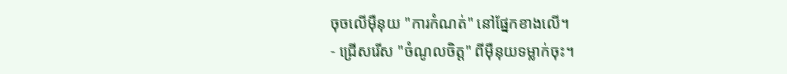ចុចលើម៉ឺនុយ "ការកំណត់" នៅផ្នែកខាងលើ។
- ជ្រើសរើស "ចំណូលចិត្ត" ពីម៉ឺនុយទម្លាក់ចុះ។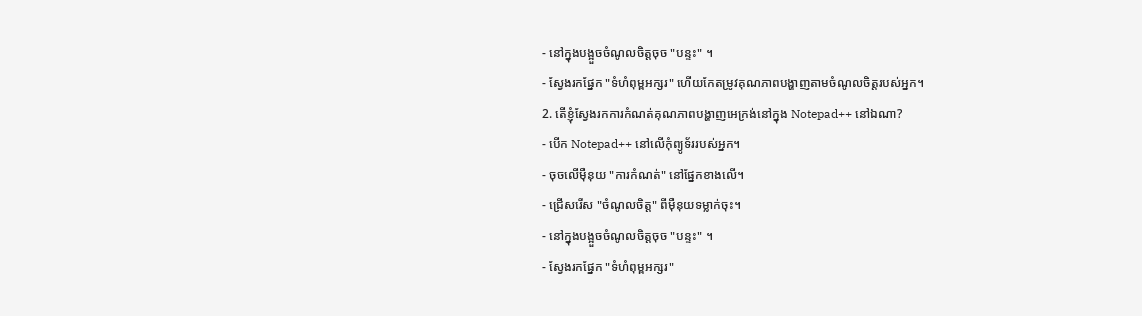- នៅក្នុងបង្អួចចំណូលចិត្តចុច "បន្ទះ" ។
- ស្វែងរកផ្នែក "ទំហំពុម្ពអក្សរ" ហើយកែតម្រូវគុណភាពបង្ហាញតាមចំណូលចិត្តរបស់អ្នក។
2. តើខ្ញុំស្វែងរកការកំណត់គុណភាពបង្ហាញអេក្រង់នៅក្នុង Notepad++ នៅឯណា?
- បើក Notepad++ នៅលើកុំព្យូទ័ររបស់អ្នក។
- ចុចលើម៉ឺនុយ "ការកំណត់" នៅផ្នែកខាងលើ។
- ជ្រើសរើស "ចំណូលចិត្ត" ពីម៉ឺនុយទម្លាក់ចុះ។
- នៅក្នុងបង្អួចចំណូលចិត្តចុច "បន្ទះ" ។
- ស្វែងរកផ្នែក "ទំហំពុម្ពអក្សរ"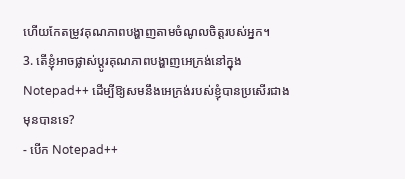ហើយកែតម្រូវគុណភាពបង្ហាញតាមចំណូលចិត្តរបស់អ្នក។
3. តើខ្ញុំអាចផ្លាស់ប្តូរគុណភាពបង្ហាញអេក្រង់នៅក្នុង Notepad++ ដើម្បីឱ្យសមនឹងអេក្រង់របស់ខ្ញុំបានប្រសើរជាងមុនបានទេ?
- បើក Notepad++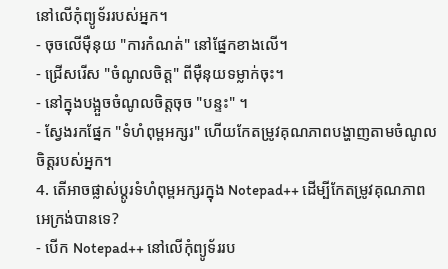នៅលើកុំព្យូទ័ររបស់អ្នក។
- ចុចលើម៉ឺនុយ "ការកំណត់" នៅផ្នែកខាងលើ។
- ជ្រើសរើស "ចំណូលចិត្ត" ពីម៉ឺនុយទម្លាក់ចុះ។
- នៅក្នុងបង្អួចចំណូលចិត្តចុច "បន្ទះ" ។
- ស្វែងរកផ្នែក "ទំហំពុម្ពអក្សរ" ហើយកែតម្រូវគុណភាពបង្ហាញតាមចំណូលចិត្តរបស់អ្នក។
4. តើអាចផ្លាស់ប្តូរទំហំពុម្ពអក្សរក្នុង Notepad++ ដើម្បីកែតម្រូវគុណភាពអេក្រង់បានទេ?
- បើក Notepad++ នៅលើកុំព្យូទ័ររប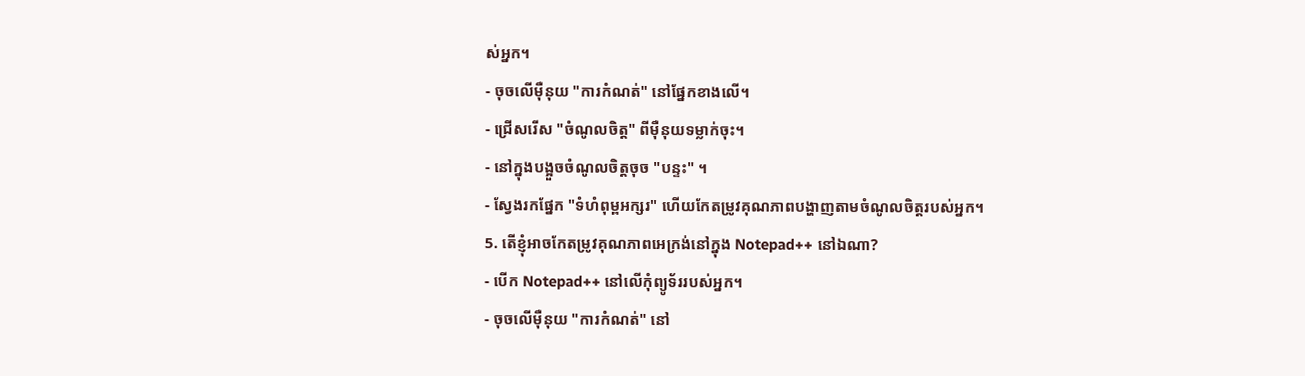ស់អ្នក។
- ចុចលើម៉ឺនុយ "ការកំណត់" នៅផ្នែកខាងលើ។
- ជ្រើសរើស "ចំណូលចិត្ត" ពីម៉ឺនុយទម្លាក់ចុះ។
- នៅក្នុងបង្អួចចំណូលចិត្តចុច "បន្ទះ" ។
- ស្វែងរកផ្នែក "ទំហំពុម្ពអក្សរ" ហើយកែតម្រូវគុណភាពបង្ហាញតាមចំណូលចិត្តរបស់អ្នក។
5. តើខ្ញុំអាចកែតម្រូវគុណភាពអេក្រង់នៅក្នុង Notepad++ នៅឯណា?
- បើក Notepad++ នៅលើកុំព្យូទ័ររបស់អ្នក។
- ចុចលើម៉ឺនុយ "ការកំណត់" នៅ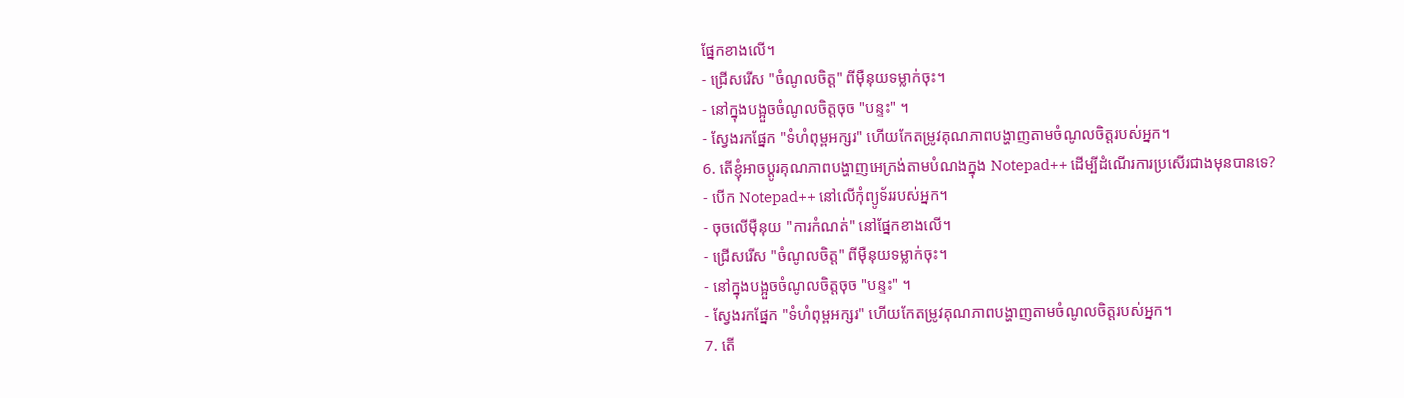ផ្នែកខាងលើ។
- ជ្រើសរើស "ចំណូលចិត្ត" ពីម៉ឺនុយទម្លាក់ចុះ។
- នៅក្នុងបង្អួចចំណូលចិត្តចុច "បន្ទះ" ។
- ស្វែងរកផ្នែក "ទំហំពុម្ពអក្សរ" ហើយកែតម្រូវគុណភាពបង្ហាញតាមចំណូលចិត្តរបស់អ្នក។
6. តើខ្ញុំអាចប្ដូរគុណភាពបង្ហាញអេក្រង់តាមបំណងក្នុង Notepad++ ដើម្បីដំណើរការប្រសើរជាងមុនបានទេ?
- បើក Notepad++ នៅលើកុំព្យូទ័ររបស់អ្នក។
- ចុចលើម៉ឺនុយ "ការកំណត់" នៅផ្នែកខាងលើ។
- ជ្រើសរើស "ចំណូលចិត្ត" ពីម៉ឺនុយទម្លាក់ចុះ។
- នៅក្នុងបង្អួចចំណូលចិត្តចុច "បន្ទះ" ។
- ស្វែងរកផ្នែក "ទំហំពុម្ពអក្សរ" ហើយកែតម្រូវគុណភាពបង្ហាញតាមចំណូលចិត្តរបស់អ្នក។
7. តើ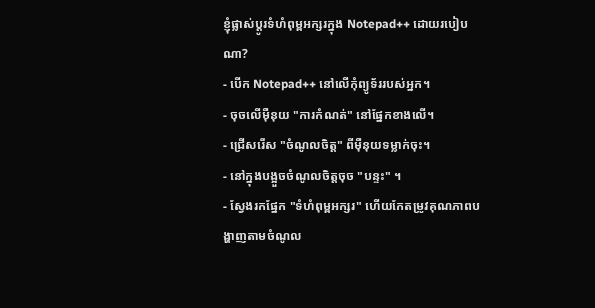ខ្ញុំផ្លាស់ប្តូរទំហំពុម្ពអក្សរក្នុង Notepad++ ដោយរបៀបណា?
- បើក Notepad++ នៅលើកុំព្យូទ័ររបស់អ្នក។
- ចុចលើម៉ឺនុយ "ការកំណត់" នៅផ្នែកខាងលើ។
- ជ្រើសរើស "ចំណូលចិត្ត" ពីម៉ឺនុយទម្លាក់ចុះ។
- នៅក្នុងបង្អួចចំណូលចិត្តចុច "បន្ទះ" ។
- ស្វែងរកផ្នែក "ទំហំពុម្ពអក្សរ" ហើយកែតម្រូវគុណភាពបង្ហាញតាមចំណូល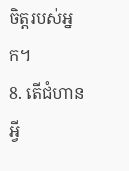ចិត្តរបស់អ្នក។
8. តើជំហានអ្វី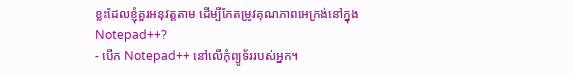ខ្លះដែលខ្ញុំគួរអនុវត្តតាម ដើម្បីកែតម្រូវគុណភាពអេក្រង់នៅក្នុង Notepad++?
- បើក Notepad++ នៅលើកុំព្យូទ័ររបស់អ្នក។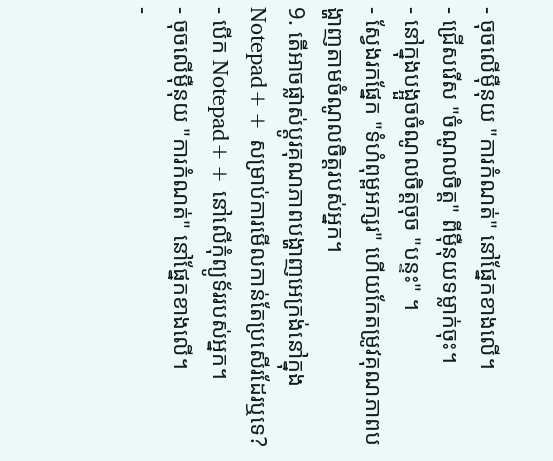- ចុចលើម៉ឺនុយ "ការកំណត់" នៅផ្នែកខាងលើ។
- ជ្រើសរើស "ចំណូលចិត្ត" ពីម៉ឺនុយទម្លាក់ចុះ។
- នៅក្នុងបង្អួចចំណូលចិត្តចុច "បន្ទះ" ។
- ស្វែងរកផ្នែក "ទំហំពុម្ពអក្សរ" ហើយកែតម្រូវគុណភាពបង្ហាញតាមចំណូលចិត្តរបស់អ្នក។
9. តើអាចផ្លាស់ប្តូរគុណភាពបង្ហាញអេក្រង់នៅក្នុង Notepad++ សម្រាប់ការមើលកាន់តែប្រសើរដែរឬទេ?
- បើក Notepad++ នៅលើកុំព្យូទ័ររបស់អ្នក។
- ចុចលើម៉ឺនុយ "ការកំណត់" នៅផ្នែកខាងលើ។
-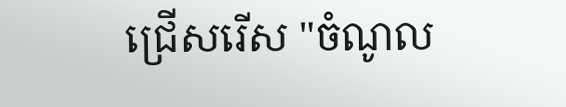ជ្រើសរើស "ចំណូល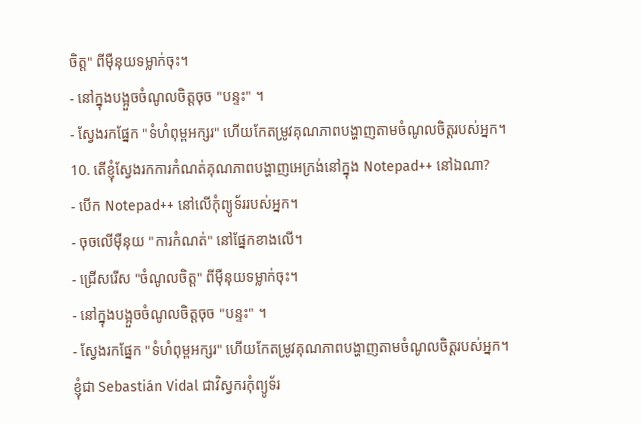ចិត្ត" ពីម៉ឺនុយទម្លាក់ចុះ។
- នៅក្នុងបង្អួចចំណូលចិត្តចុច "បន្ទះ" ។
- ស្វែងរកផ្នែក "ទំហំពុម្ពអក្សរ" ហើយកែតម្រូវគុណភាពបង្ហាញតាមចំណូលចិត្តរបស់អ្នក។
10. តើខ្ញុំស្វែងរកការកំណត់គុណភាពបង្ហាញអេក្រង់នៅក្នុង Notepad++ នៅឯណា?
- បើក Notepad++ នៅលើកុំព្យូទ័ររបស់អ្នក។
- ចុចលើម៉ឺនុយ "ការកំណត់" នៅផ្នែកខាងលើ។
- ជ្រើសរើស "ចំណូលចិត្ត" ពីម៉ឺនុយទម្លាក់ចុះ។
- នៅក្នុងបង្អួចចំណូលចិត្តចុច "បន្ទះ" ។
- ស្វែងរកផ្នែក "ទំហំពុម្ពអក្សរ" ហើយកែតម្រូវគុណភាពបង្ហាញតាមចំណូលចិត្តរបស់អ្នក។
ខ្ញុំជា Sebastián Vidal ជាវិស្វករកុំព្យូទ័រ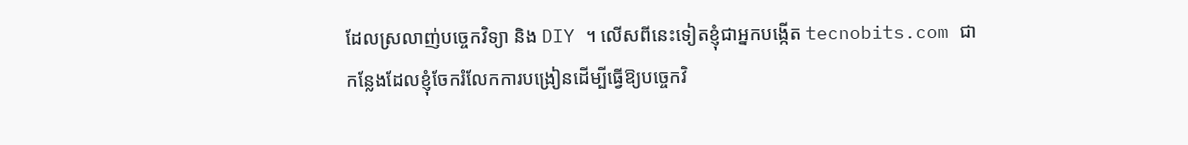ដែលស្រលាញ់បច្ចេកវិទ្យា និង DIY ។ លើសពីនេះទៀតខ្ញុំជាអ្នកបង្កើត tecnobits.com ជាកន្លែងដែលខ្ញុំចែករំលែកការបង្រៀនដើម្បីធ្វើឱ្យបច្ចេកវិ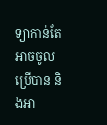ទ្យាកាន់តែអាចចូលប្រើបាន និងអា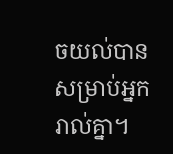ចយល់បានសម្រាប់អ្នករាល់គ្នា។